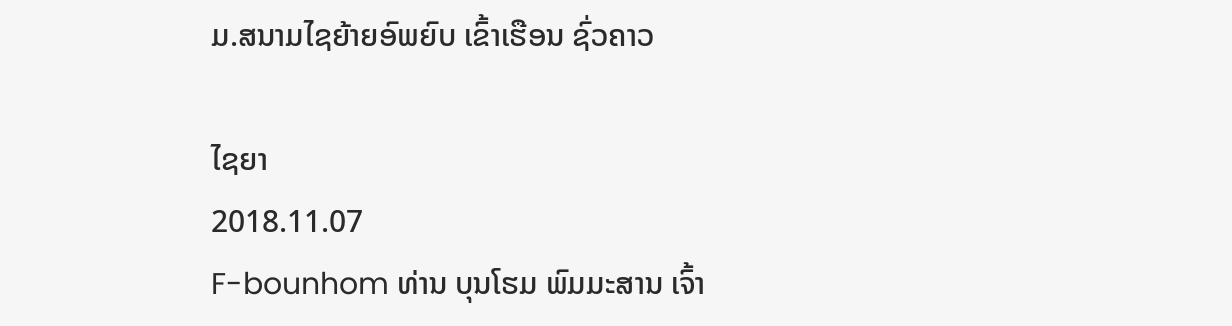ມ.ສນາມໄຊຍ້າຍອົພຍົບ ເຂົ້າເຮືອນ ຊົ່ວຄາວ

ໄຊຍາ
2018.11.07
F-bounhom ທ່ານ ບຸນໂຮມ ພົມມະສານ ເຈົ້າ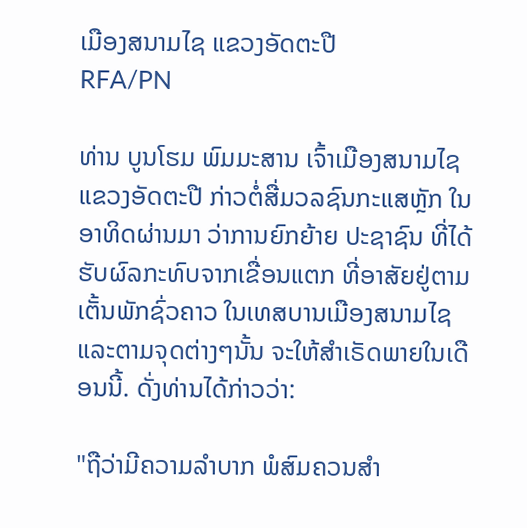ເມືອງສນາມໄຊ ແຂວງອັດຕະປື
RFA/PN

ທ່ານ ບູນໂຮມ ພົມມະສານ ເຈົ້າເມືອງສນາມໄຊ ແຂວງອັດຕະປື ກ່າວຕໍ່ສື່ມວລຊົນກະແສຫຼັກ ໃນອາທິດຜ່ານມາ ວ່າການຍົກຍ້າຍ ປະຊາຊົນ ທີ່ໄດ້ຮັບຜົລກະທົບຈາກເຂື່ອນແຕກ ທີ່ອາສັຍຢູ່ຕາມເຕັ້ນພັກຊົ່ວຄາວ ໃນເທສບານເມືອງສນາມໄຊ ແລະຕາມຈຸດຕ່າງໆນັ້ນ ຈະໃຫ້ສຳເຣັດພາຍໃນເດືອນນີ້. ດັ່ງທ່ານໄດ້ກ່າວວ່າ:

"ຖືວ່າມີຄວາມລຳບາກ ພໍສົມຄວນສຳ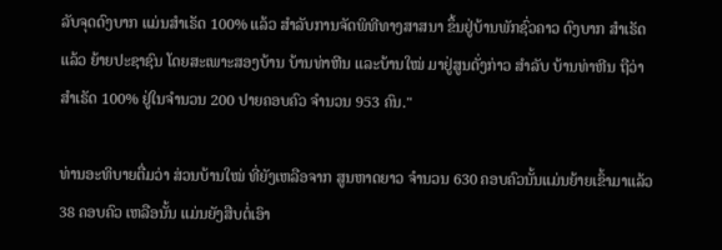ລັບຈຸດດົງບາກ ແມ່ນສຳເຣັດ 100% ແລ້ວ ສຳລັບການຈັດພິທີທາງສາສນາ ຂຶ້ນຢູ່ບ້ານພັກຊົ່ວຄາວ ດົງບາກ ສໍາເຣັດແລ້ວ ຍ້າຍປະຊາຊົນ ໂດຍສະເພາະສອງບ້ານ ບ້ານທ່າຫີນ ແລະບ້ານໃໝ່ ມາຢູ່ສູນດັ່ງກ່າວ ສຳລັບ ບ້ານທ່າຫີນ ຖືວ່າ ສຳເຣັດ 100% ຢູ່ໃນຈຳນວນ 200 ປາຍຄອບຄົວ ຈຳນວນ 953 ຄົນ."

ທ່ານອະທິບາຍຕື່ມວ່າ ສ່ວນບ້ານໃໝ່ ທີ່ຍັງເຫລືອຈາກ ສູນຫາດຍາວ ຈຳນວນ 630 ຄອບຄົວນັ້ນແມ່ນຍ້າຍເຂົ້າມາແລ້ວ 38 ຄອບຄົວ ເຫລືອນັ້ນ ແມ່ນຍັງສືບຕໍ່ເອົາ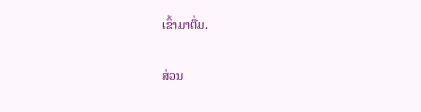ເຂົ້າມາຕື່ມ.

ສ່ວນ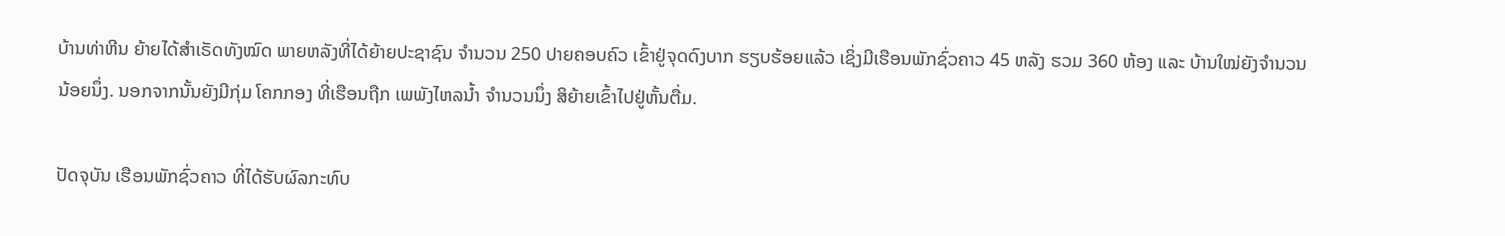ບ້ານທ່າຫີນ ຍ້າຍໄດ້ສຳເຣັດທັງໝົດ ພາຍຫລັງທີ່ໄດ້ຍ້າຍປະຊາຊົນ ຈຳນວນ 250 ປາຍຄອບຄົວ ເຂົ້າຢູ່ຈຸດດົງບາກ ຮຽບຮ້ອຍແລ້ວ ເຊິ່ງມີເຮືອນພັກຊົ່ວຄາວ 45 ຫລັງ ຮວມ 360 ຫ້ອງ ແລະ ບ້ານໃໝ່ຍັງຈຳນວນນ້ອຍນຶ່ງ. ນອກຈາກນັ້ນຍັງມີກຸ່ມ ໂຄກກອງ ທີ່ເຮືອນຖືກ ເພພັງໄຫລນໍ້າ ຈຳນວນນຶ່ງ ສິຍ້າຍເຂົ້າໄປຢູ່ຫັ້ນຕື່ມ.

ປັດຈຸບັນ ເຮືອນພັກຊົ່ວຄາວ ທີ່ໄດ້ຮັບຜົລກະທົບ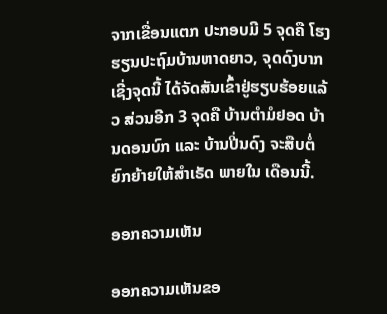ຈາກເຂື່ອນແຕກ ປະກອບມີ 5 ຈຸດຄື ໂຮງຮຽນປະຖົມບ້ານຫາດຍາວ, ຈຸດດົງບາກເຊີ່ງຈຸດນີ້ ໄດ້ຈັດສັນເຂົ້າຢູ່ຮຽບຮ້ອຍແລ້ວ ສ່ວນອີກ 3 ຈຸດຄື ບ້ານຕຳມໍຢອດ ບ້ານດອນບົກ ແລະ ບ້ານປີ່ນດົງ ຈະສືບຕໍ່ຍົກຍ້າຍໃຫ້ສຳເຣັດ ພາຍໃນ ເດືອນນີ້.

ອອກຄວາມເຫັນ

ອອກຄວາມເຫັນຂອ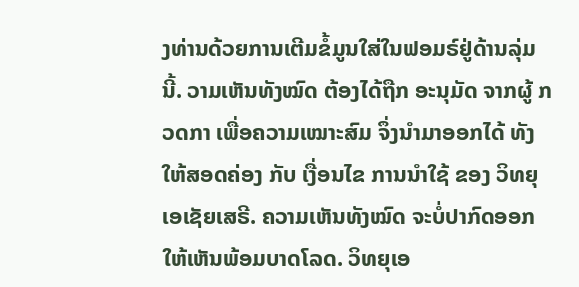ງທ່ານດ້ວຍການເຕີມຂໍ້ມູນໃສ່ໃນຟອມຣ໌ຢູ່ດ້ານລຸ່ມນີ້. ວາມເຫັນທັງໝົດ ຕ້ອງໄດ້ຖືກ ອະນຸມັດ ຈາກຜູ້ ກວດກາ ເພື່ອຄວາມເໝາະສົມ ຈຶ່ງນໍາມາອອກໄດ້ ທັງໃຫ້ສອດຄ່ອງ ກັບ ເງື່ອນໄຂ ການນຳໃຊ້ ຂອງ ວິທຍຸເອເຊັຍເສຣີ. ຄວາມເຫັນທັງໝົດ ຈະບໍ່ປາກົດອອກ ໃຫ້ເຫັນພ້ອມບາດໂລດ. ວິທຍຸເອ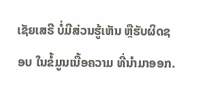ເຊັຍເສຣີ ບໍ່ມີສ່ວນຮູ້ເຫັນ ຫຼືຮັບຜິດຊອບ ໃນຂໍ້ມູນເນື້ອຄວາມ ທີ່ນໍາມາອອກ.